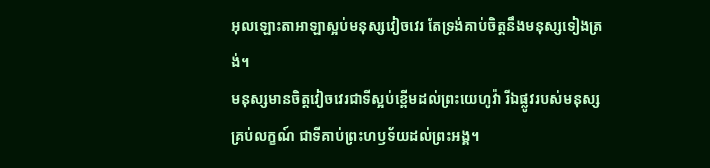អុលឡោះតាអាឡាស្អប់មនុស្សវៀចវេរ តែទ្រង់គាប់ចិត្តនឹងមនុស្សទៀងត្រង់។
មនុស្សមានចិត្តវៀចវេរជាទីស្អប់ខ្ពើមដល់ព្រះយេហូវ៉ា រីឯផ្លូវរបស់មនុស្សគ្រប់លក្ខណ៍ ជាទីគាប់ព្រះហឫទ័យដល់ព្រះអង្គ។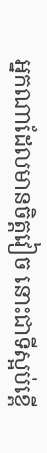អ្នកណាដែលមានចិត្តវៀច នោះជាទីស្អប់ខ្ពើ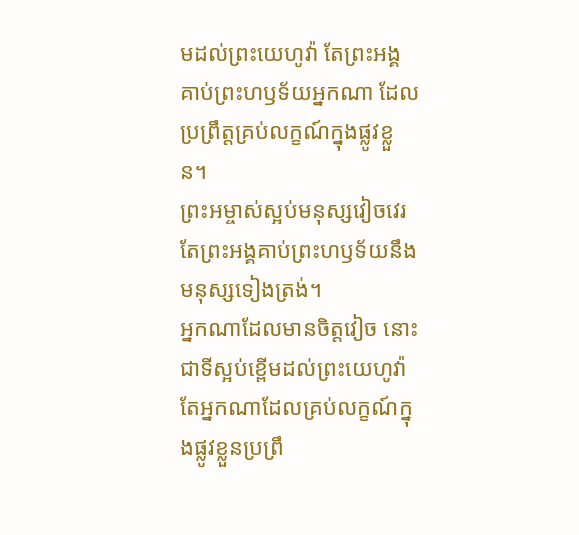មដល់ព្រះយេហូវ៉ា តែព្រះអង្គគាប់ព្រះហឫទ័យអ្នកណា ដែលប្រព្រឹត្តគ្រប់លក្ខណ៍ក្នុងផ្លូវខ្លួន។
ព្រះអម្ចាស់ស្អប់មនុស្សវៀចវេរ តែព្រះអង្គគាប់ព្រះហឫទ័យនឹងមនុស្សទៀងត្រង់។
អ្នកណាដែលមានចិត្តវៀច នោះជាទីស្អប់ខ្ពើមដល់ព្រះយេហូវ៉ា តែអ្នកណាដែលគ្រប់លក្ខណ៍ក្នុងផ្លូវខ្លួនប្រព្រឹ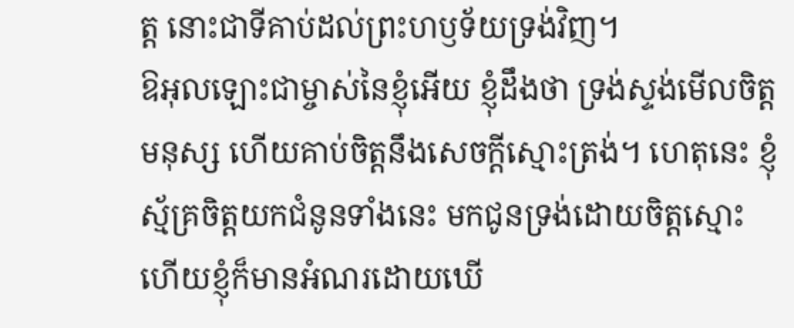ត្ត នោះជាទីគាប់ដល់ព្រះហឫទ័យទ្រង់វិញ។
ឱអុលឡោះជាម្ចាស់នៃខ្ញុំអើយ ខ្ញុំដឹងថា ទ្រង់ស្ទង់មើលចិត្តមនុស្ស ហើយគាប់ចិត្តនឹងសេចក្តីស្មោះត្រង់។ ហេតុនេះ ខ្ញុំស្ម័គ្រចិត្តយកជំនូនទាំងនេះ មកជូនទ្រង់ដោយចិត្តស្មោះ ហើយខ្ញុំក៏មានអំណរដោយឃើ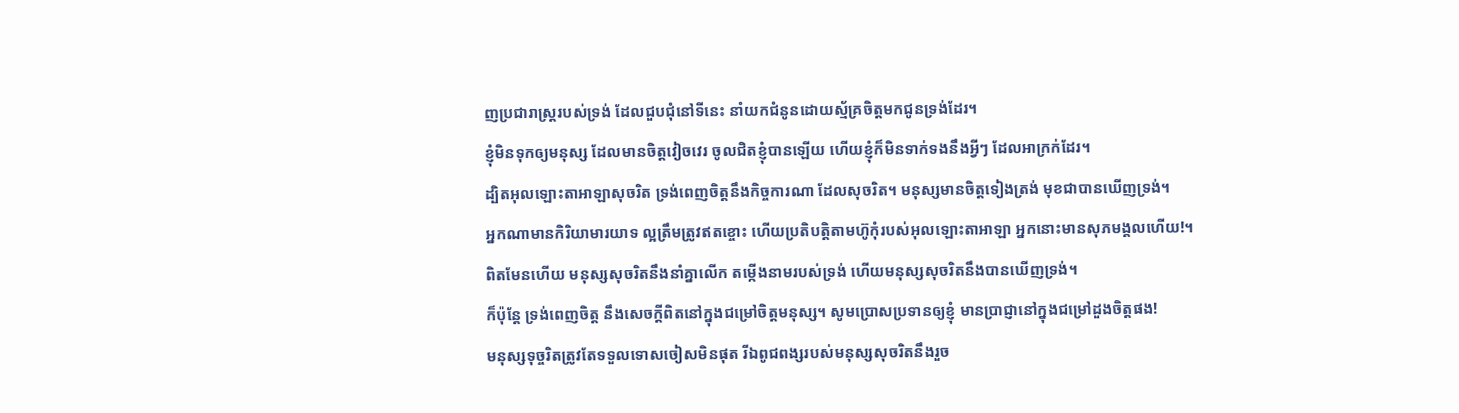ញប្រជារាស្ត្ររបស់ទ្រង់ ដែលជួបជុំនៅទីនេះ នាំយកជំនូនដោយស្ម័គ្រចិត្តមកជូនទ្រង់ដែរ។
ខ្ញុំមិនទុកឲ្យមនុស្ស ដែលមានចិត្តវៀចវេរ ចូលជិតខ្ញុំបានឡើយ ហើយខ្ញុំក៏មិនទាក់ទងនឹងអ្វីៗ ដែលអាក្រក់ដែរ។
ដ្បិតអុលឡោះតាអាឡាសុចរិត ទ្រង់ពេញចិត្តនឹងកិច្ចការណា ដែលសុចរិត។ មនុស្សមានចិត្តទៀងត្រង់ មុខជាបានឃើញទ្រង់។
អ្នកណាមានកិរិយាមារយាទ ល្អត្រឹមត្រូវឥតខ្ចោះ ហើយប្រតិបត្តិតាមហ៊ូកុំរបស់អុលឡោះតាអាឡា អ្នកនោះមានសុភមង្គលហើយ!។
ពិតមែនហើយ មនុស្សសុចរិតនឹងនាំគ្នាលើក តម្កើងនាមរបស់ទ្រង់ ហើយមនុស្សសុចរិតនឹងបានឃើញទ្រង់។
ក៏ប៉ុន្តែ ទ្រង់ពេញចិត្ត នឹងសេចក្ដីពិតនៅក្នុងជម្រៅចិត្តមនុស្ស។ សូមប្រោសប្រទានឲ្យខ្ញុំ មានប្រាជ្ញានៅក្នុងជម្រៅដួងចិត្តផង!
មនុស្សទុច្ចរិតត្រូវតែទទួលទោសចៀសមិនផុត រីឯពូជពង្សរបស់មនុស្សសុចរិតនឹងរួច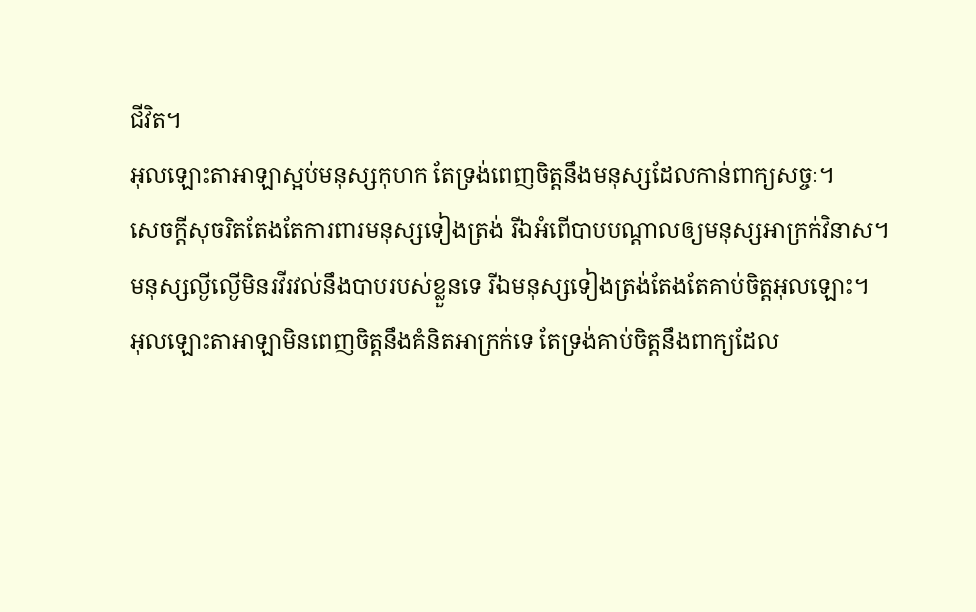ជីវិត។
អុលឡោះតាអាឡាស្អប់មនុស្សកុហក តែទ្រង់ពេញចិត្តនឹងមនុស្សដែលកាន់ពាក្យសច្ចៈ។
សេចក្ដីសុចរិតតែងតែការពារមនុស្សទៀងត្រង់ រីឯអំពើបាបបណ្ដាលឲ្យមនុស្សអាក្រក់វិនាស។
មនុស្សល្ងីល្ងើមិនរវីរវល់នឹងបាបរបស់ខ្លួនទេ រីឯមនុស្សទៀងត្រង់តែងតែគាប់ចិត្តអុលឡោះ។
អុលឡោះតាអាឡាមិនពេញចិត្តនឹងគំនិតអាក្រក់ទេ តែទ្រង់គាប់ចិត្តនឹងពាក្យដែល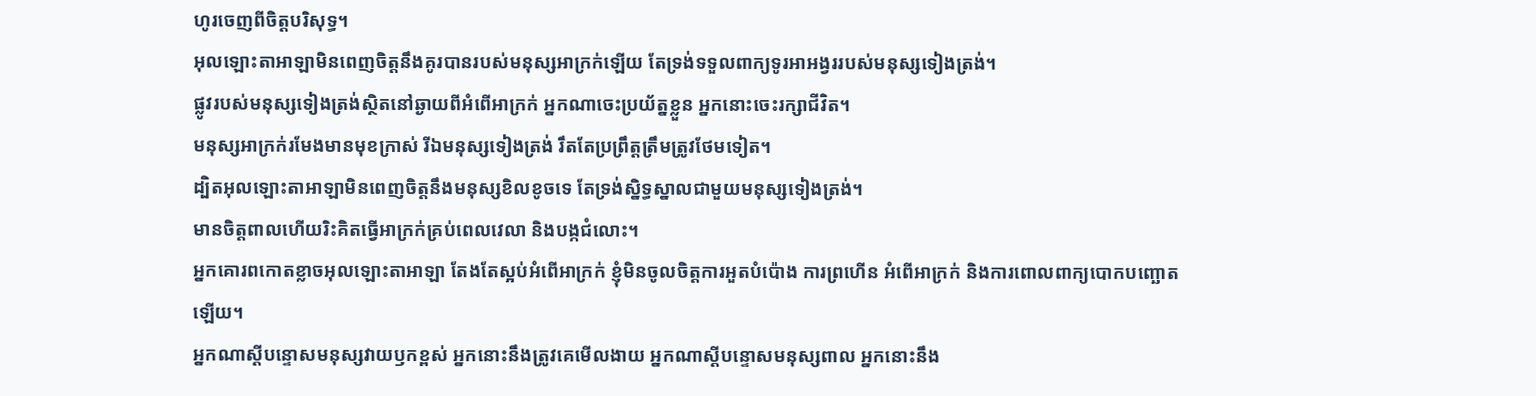ហូរចេញពីចិត្តបរិសុទ្ធ។
អុលឡោះតាអាឡាមិនពេញចិត្តនឹងគូរបានរបស់មនុស្សអាក្រក់ឡើយ តែទ្រង់ទទួលពាក្យទូរអាអង្វររបស់មនុស្សទៀងត្រង់។
ផ្លូវរបស់មនុស្សទៀងត្រង់ស្ថិតនៅឆ្ងាយពីអំពើអាក្រក់ អ្នកណាចេះប្រយ័ត្នខ្លួន អ្នកនោះចេះរក្សាជីវិត។
មនុស្សអាក្រក់រមែងមានមុខក្រាស់ រីឯមនុស្សទៀងត្រង់ រឹតតែប្រព្រឹត្តត្រឹមត្រូវថែមទៀត។
ដ្បិតអុលឡោះតាអាឡាមិនពេញចិត្តនឹងមនុស្សខិលខូចទេ តែទ្រង់ស្និទ្ធស្នាលជាមួយមនុស្សទៀងត្រង់។
មានចិត្តពាលហើយរិះគិតធ្វើអាក្រក់គ្រប់ពេលវេលា និងបង្កជំលោះ។
អ្នកគោរពកោតខ្លាចអុលឡោះតាអាឡា តែងតែស្អប់អំពើអាក្រក់ ខ្ញុំមិនចូលចិត្តការអួតបំប៉ោង ការព្រហើន អំពើអាក្រក់ និងការពោលពាក្យបោកបញ្ឆោតឡើយ។
អ្នកណាស្ដីបន្ទោសមនុស្សវាយឫកខ្ពស់ អ្នកនោះនឹងត្រូវគេមើលងាយ អ្នកណាស្ដីបន្ទោសមនុស្សពាល អ្នកនោះនឹង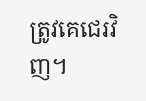ត្រូវគេជេរវិញ។